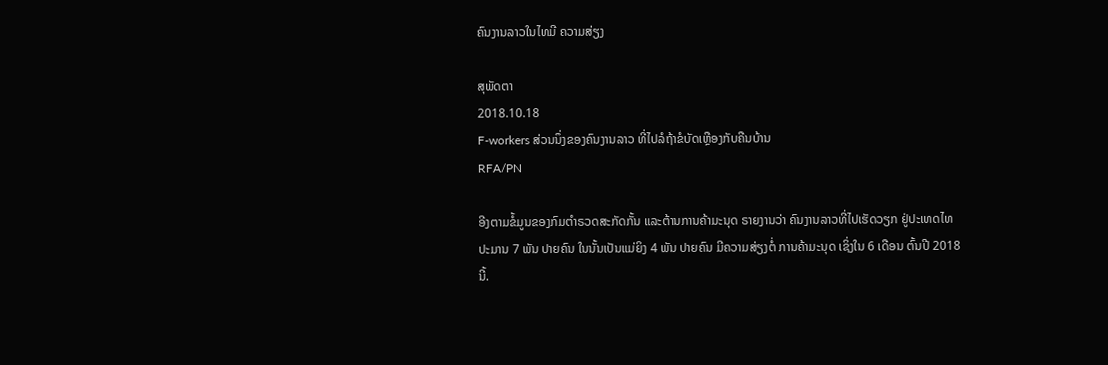ຄົນງານລາວໃນໄທມີ ຄວາມສ່ຽງ

ສຸພັດຕາ
2018.10.18
F-workers ສ່ວນນຶ່ງຂອງຄົນງານລາວ ທີ່ໄປລໍຖ້າຂໍບັດເຫຼືອງກັບຄືນບ້ານ
RFA/PN

ອີງຕາມຂໍ້ມູນຂອງກົມຕຳຣວດສະກັດກັ້ນ ແລະຕ້ານການຄ້າມະນຸດ ຣາຍງານວ່າ ຄົນງານລາວທີ່ໄປເຮັດວຽກ ຢູ່ປະເທດໄທ ປະມານ 7 ພັນ ປາຍຄົນ ໃນນັ້ນເປັນແມ່ຍິງ 4 ພັນ ປາຍຄົນ ມີຄວາມສ່ຽງຕໍ່ ການຄ້າມະນຸດ ເຊິ່ງໃນ 6 ເດືອນ ຕົ້ນປີ 2018 ນີ້.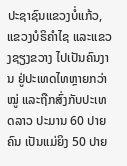ປະຊາຊົນແຂວງບໍ່ແກ້ວ, ແຂວງບໍຣິຄຳໄຊ ແລະແຂວງຊຽງຂວາງ ໄປເປັນຄົນງານ ຢູ່ປະເທດໄທຫຼາຍກວ່າໝູ່ ແລະຖືກສົ່ງກັບປະເທດລາວ ປະມານ 60 ປາຍຄົນ ເປັນແມ່ຍິງ 50 ປາຍ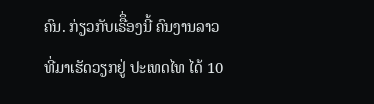ຄົນ. ກ່ຽວກັບເຣືຶ່ອງນີ້ ຄົນງານລາວ ທີ່ມາເຮັດວຽກຢູ່ ປະເທດໄທ ໄດ້ 10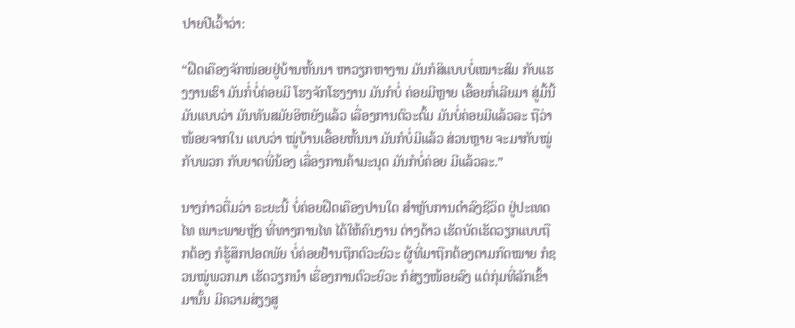ປາຍປີເວົ້າວ່າ:

“ຝືດເຄືອງຈັກໜ່ອຍຢູ່ບ້ານຫັ້ນນາ ຫາວຽກຫາງານ ມັນກໍສິແບບບໍ່ເໝາະສົມ ກັບແຮງງານເຮົາ ມັນກໍ່ບໍ່ຄ່ອຍມີ ໂຮງຈັກໂຮງງານ ມັນກໍບໍ່ ຄ່ອຍມີຫຼາຍ ເອື້ອຍກໍ່ເລີຍມາ ສູ່ມື້ນີ້ມັນແບບວ່າ ມັນທັນສມັຍອິຫຍັງແລ້ວ ເລື່ອງການຕົວະຕົ້ມ ມັນບໍ່ຄ່ອຍມີແລ້ວລະ ຖືວ່າໜ້ອຍຈາກໃນ ແບບວ່າ ໝູ່ບ້ານເອື້ອຍຫັ້ນນາ ມັນກໍບໍ່ມີແລ້ວ ສ່ວນຫຼາຍ ຈະມາກັບໝູ່ກັບພວກ ກັບຍາດພີ່ນ້ອງ ເລື່ອງການຄ້າມະນຸດ ມັນກໍບໍ່ຄ່ອຍ ມີແລ້ວລະ.”

ນາງກ່າວຕື່ມວ່າ ຣະຍະນີ້ ບໍ່ຄ່ອຍຝືດເຄືອງປານໃດ ສຳຫຼັບການດຳລົງຊີວິດ ຢູ່ປະເທດໄທ ເພາະພາຍຫຼັງ ທີ່ທາງການໄທ ໄດ້ໃຫ້ຄົນງານ ຕ່າງດ້າວ ເຮັດບັດເຮັດວຽກແບບຖືກຕ້ອງ ກໍຮູ້ສຶກປອດພັຍ ບໍ່ຄ່ອຍຢ້ານຖືກຕົວະຍົວະ ຜູ້ທີ່ມາຖືກຕ້ອງຕາມກົດໝາຍ ກໍຊວນໝູ່ພວກມາ ເຮັດວຽກນຳ ເຣື່ອງການຕົວະຍົວະ ກໍສ່ຽງໜ້ອຍລົງ ແຕ່ກຸ່ມທີ່ລັກເຂົ້າມານັ້ນ ມີຄວາມສ່ຽງສູ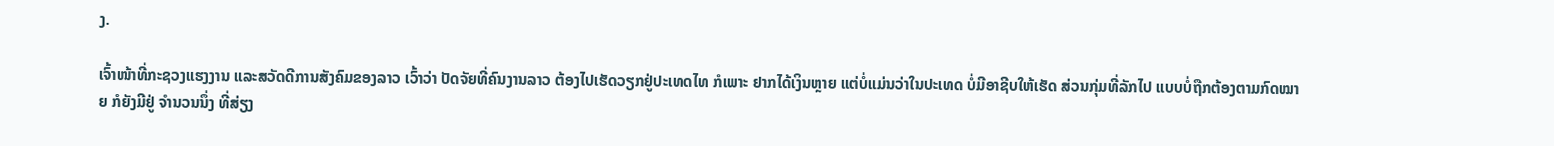ງ.

ເຈົ້າໜ້າທີ່ກະຊວງແຮງງານ ແລະສວັດດີການສັງຄົມຂອງລາວ ເວົ້າວ່າ ປັດຈັຍທີ່ຄົນງານລາວ ຕ້ອງໄປເຮັດວຽກຢູ່ປະເທດໄທ ກໍເພາະ ຢາກໄດ້ເງິນຫຼາຍ ແຕ່ບໍ່ແມ່ນວ່າໃນປະເທດ ບໍ່ມີອາຊີບໃຫ້ເຮັດ ສ່ວນກຸ່ມທີ່ລັກໄປ ແບບບໍ່ຖືກຕ້ອງຕາມກົດໝາຍ ກໍຍັງມີຢູ່ ຈຳນວນນຶ່ງ ທີ່ສ່ຽງ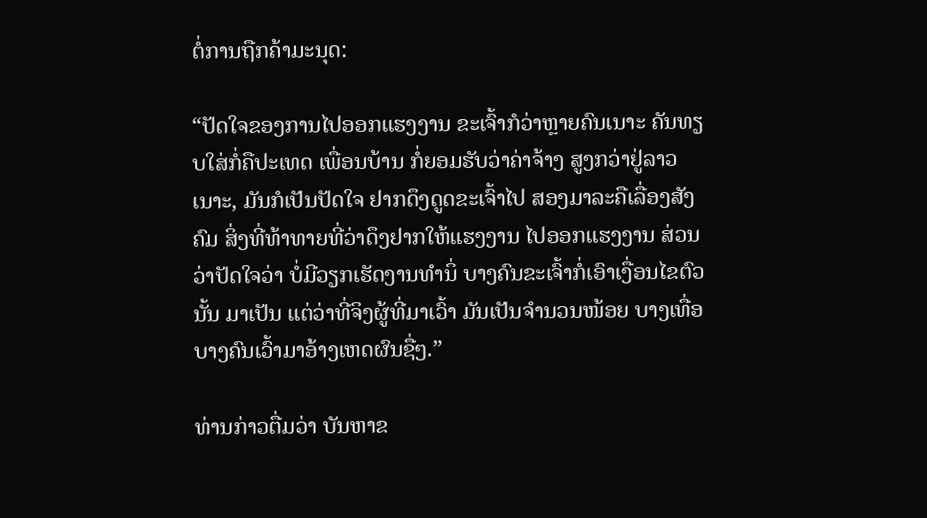ຕໍ່ການຖືກຄ້າມະນຸດ:

“ປັດໃຈຂອງການໄປອອກແຮງງານ ຂະເຈົ້າກໍວ່າຫຼາຍຄົນເນາະ ຄັນທຽບໃສ່ກໍ່ຄືປະເທດ ເພື່ອນບ້ານ ກໍ່ຍອມຮັບວ່າຄ່າຈ້າງ ສູງກວ່າຢູ່ລາວ ເນາະ, ມັນກໍເປັນປັດໃຈ ຢາກດຶງດູດຂະເຈົ້າໄປ ສອງມາລະຄືເລື່ອງສັງຄົມ ສິ່ງທີ່ທ້າທາຍທີ່ວ່າດຶງຢາກໃຫ້ແຮງງານ ໄປອອກແຮງງານ ສ່ວນວ່າປັດໃຈວ່າ ບໍ່ມີວຽກເຮັດງານທຳນິ່ ບາງຄົນຂະເຈົ້າກໍ່ເອົາເງື່ອນໄຂຕົວນັ້ນ ມາເປັນ ແຕ່ວ່າທີ່ຈິງຜູ້ທີ່ມາເວົ້າ ມັນເປັນຈຳນວນໜ້ອຍ ບາງເທື່ອບາງຄົນເວົ້າມາອ້າງເຫດຜົນຊື່ໆ.”

ທ່ານກ່າວຕື່ມວ່າ ບັນຫາຂ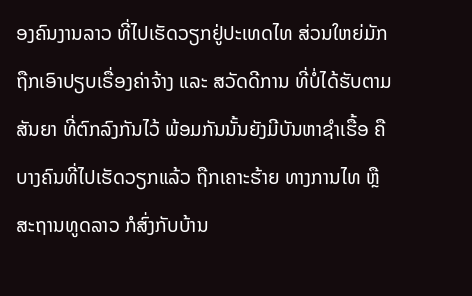ອງຄົນງານລາວ ທີ່ໄປເຮັດວຽກຢູ່ປະເທດໄທ ສ່ວນໃຫຍ່ມັກຖືກເອົາປຽບເຣື່ອງຄ່າຈ້າງ ແລະ ສວັດດີການ ທີ່ບໍ່ໄດ້ຮັບຕາມສັນຍາ ທີ່ຕົກລົງກັນໄວ້ ພ້ອມກັນນັ້ນຍັງມີບັນຫາຊໍາເຮື້ອ ຄືບາງຄົນທີ່ໄປເຮັດວຽກແລ້ວ ຖືກເຄາະຮ້າຍ ທາງການໄທ ຫຼືສະຖານທູດລາວ ກໍສົ່ງກັບບ້ານ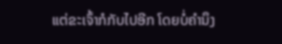ແຕ່ຂະເຈົ້າກໍກັບໄປອີກ ໂດຍບໍ່ຄຳນຶງ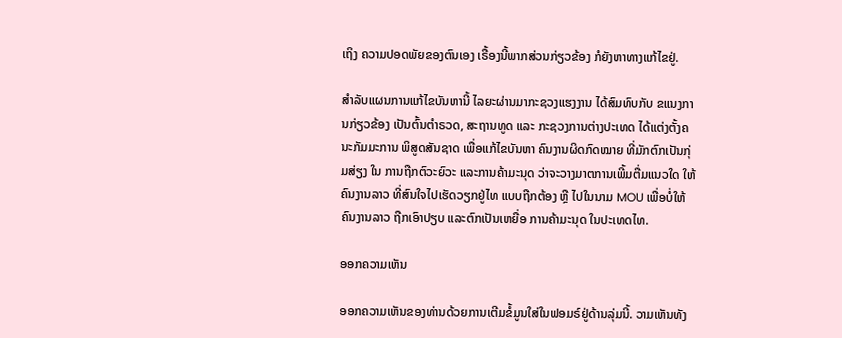ເຖິງ ຄວາມປອດພັຍຂອງຕົນເອງ ເຣື້ອງນີ້ພາກສ່ວນກ່ຽວຂ້ອງ ກໍຍັງຫາທາງແກ້ໄຂຢູ່.

ສຳລັບແຜນການແກ້ໄຂບັນຫານີ້ ໄລຍະຜ່ານມາກະຊວງແຮງງານ ໄດ້ສົມທົບກັບ ຂແນງການກ່ຽວຂ້ອງ ເປັນຕົ້ນຕຳຣວດ, ສະຖານທູດ ແລະ ກະຊວງການຕ່າງປະເທດ ໄດ້ແຕ່ງຕັ້ງຄນະກັມມະການ ພິສູດສັນຊາດ ເພື່ອແກ້ໄຂບັນຫາ ຄົນງານຜິດກົດໝາຍ ທີ່ມັກຕົກເປັນກຸ່ມສ່ຽງ ໃນ ການຖືກຕົວະຍົວະ ແລະການຄ້າມະນຸດ ວ່າຈະວາງມາຕການເພີ້ມຕື່ມແນວໃດ ໃຫ້ຄົນງານລາວ ທີ່ສົນໃຈໄປເຮັດວຽກຢູ່ໄທ ແບບຖືກຕ້ອງ ຫຼື ໄປໃນນາມ MOU ເພື່ອບໍ່ໃຫ້ຄົນງານລາວ ຖືກເອົາປຽບ ແລະຕົກເປັນເຫຍື່ອ ການຄ້າມະນຸດ ໃນປະເທດໄທ.

ອອກຄວາມເຫັນ

ອອກຄວາມເຫັນຂອງທ່ານດ້ວຍການເຕີມຂໍ້ມູນໃສ່ໃນຟອມຣ໌ຢູ່ດ້ານລຸ່ມນີ້. ວາມເຫັນທັງ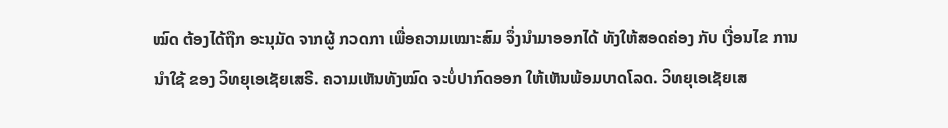ໝົດ ຕ້ອງໄດ້ຖືກ ອະນຸມັດ ຈາກຜູ້ ກວດກາ ເພື່ອຄວາມເໝາະສົມ ຈຶ່ງນໍາມາອອກໄດ້ ທັງໃຫ້ສອດຄ່ອງ ກັບ ເງື່ອນໄຂ ການນຳໃຊ້ ຂອງ ວິທຍຸເອເຊັຍເສຣີ. ຄວາມເຫັນທັງໝົດ ຈະບໍ່ປາກົດອອກ ໃຫ້ເຫັນພ້ອມບາດໂລດ. ວິທຍຸເອເຊັຍເສ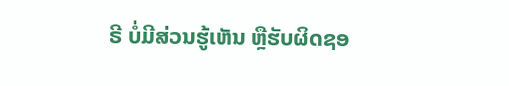ຣີ ບໍ່ມີສ່ວນຮູ້ເຫັນ ຫຼືຮັບຜິດຊອ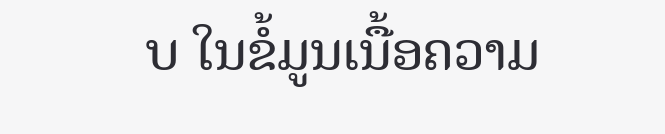ບ ໃນຂໍ້ມູນເນື້ອຄວາມ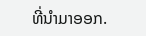ທີ່ນໍາມາອອກ.